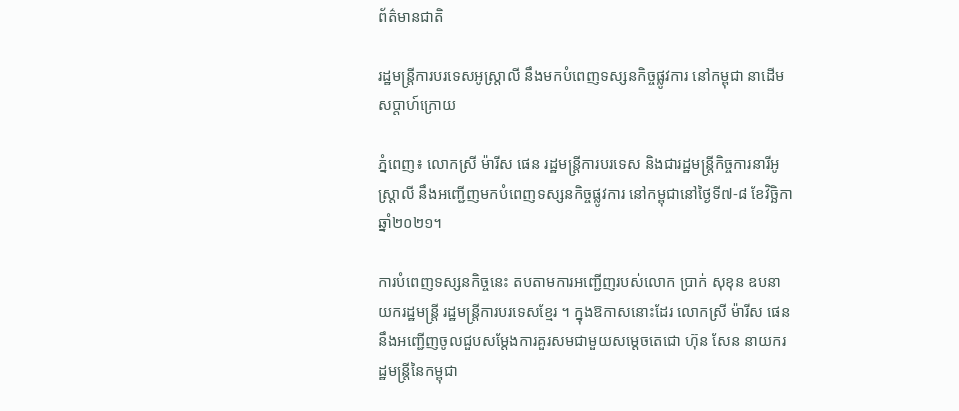ព័ត៌មានជាតិ

រដ្ឋមន្ត្រីការបរទេសអូស្ត្រាលី នឹងមកបំពេញទស្សនកិច្ចផ្លូវការ នៅកម្ពុជា នាដើមសប្តាហ៍ក្រោយ

ភ្នំពេញ៖ លោកស្រី ម៉ារីស ផេន រដ្ឋមន្រ្តីការបរទេស និងជារដ្ឋមន្រ្ដីកិច្ចការនារីអូស្រ្ដាលី នឹងអញ្ជើញមកបំពេញទស្សនកិច្ចផ្លូវការ នៅកម្ពុជានៅថ្ងៃទី៧-៨ ខែវិច្ឆិកា ឆ្នាំ២០២១។

ការបំពេញទស្សនកិច្ចនេះ តបតាមការអញ្ជើញរបស់លោក ប្រាក់ សុខុន ឧបនាយករដ្ឋមន្រ្តី រដ្ឋមន្រ្តីការបរទេសខ្មែរ ។ ក្នុងឱកាសនោះដែរ លោកស្រី ម៉ារីស ផេន នឹងអញ្ជើញចូលជួបសម្តែងការគួរសមជាមួយសម្តេចតេជោ ហ៊ុន សែន នាយករដ្ឋមន្ត្រីនៃកម្ពុជា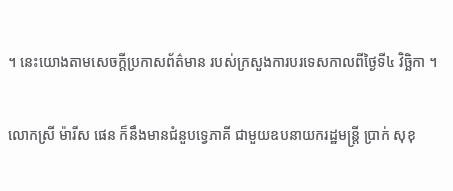។ នេះយោងតាមសេចក្ដីប្រកាសព័ត៌មាន របស់ក្រសួងការបរទេសកាលពីថ្ងៃទី៤ វិច្ឆិកា ។

លោកស្រី ម៉ារីស ផេន ក៏នឹងមានជំនួបទ្វេភាគី ជាមួយឧបនាយករដ្ឋមន្ត្រី ប្រាក់ សុខុ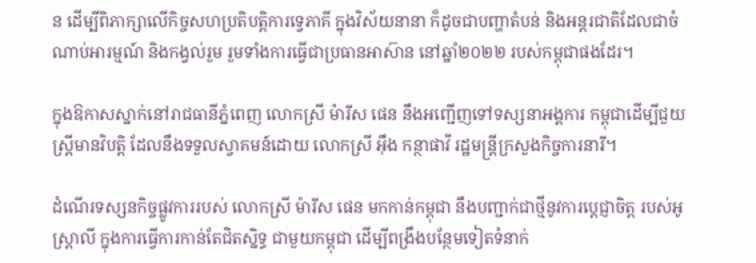ន ដើម្បីពិភាក្សាលើកិច្ចសហប្រតិបត្តិការទ្វេភាគី ក្នុងវិស័យនានា ក៏ដូចជាបញ្ហាតំបន់ និងអន្តរជាតិដែលជាចំណាប់អារម្មណ៍ និងកង្វល់រួម រួមទាំងការធ្វើជាប្រធានអាស៊ាន នៅឆ្នាំ២០២២ របស់កម្ពុជាផងដែរ។

ក្នុងឱកាសស្នាក់នៅរាជធានីភ្នំពេញ លោកស្រី ម៉ារីស ផេន នឹងអញ្ជើញទៅទស្សនាអង្គការ កម្ពុជាដើម្បីជួយស្រ្ដីមានវិបត្តិ ដែលនឹងទទួលស្វាគមន៍ដោយ លោកស្រី អ៊ឹង កន្ថាផាវី រដ្ឋមន្រ្ដីក្រសួងកិច្ចការនារី។

ដំណើរទស្សនកិច្ចផ្លូវការរបស់ លោកស្រី ម៉ារីស ផេន មកកាន់កម្ពុជា នឹងបញ្ជាក់ជាថ្មីនូវការបេ្តជ្ញាចិត្ត របស់អូស្រ្ដាលី ក្នុងការធ្វើការកាន់តែជិតស្និទ្ធ ជាមួយកម្ពុជា ដើម្បីពង្រឹងបន្ថែមទៀតទំនាក់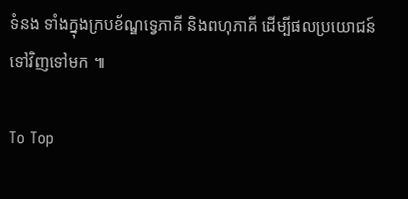ទំនង ទាំងក្នុងក្របខ័ណ្ឌទ្វេភាគី និងពហុភាគី ដើម្បីផលប្រយោជន៍ទៅវិញទៅមក ៕

To Top